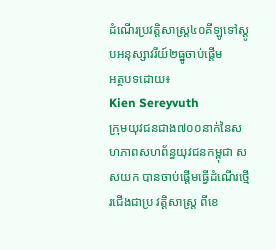ដំណើរប្រវត្តិសាស្ត្រ៤០គីឡូទៅស្តូបអនុស្សាវរីយ៍២ធ្នូចាប់ផ្តើម
អត្ថបទដោយ៖
Kien Sereyvuth
ក្រុមយុវជនជាង៧០០នាក់នៃសហភាពសហព័ន្ធយុវជនកម្ពុជា សសយក បានចាប់ផ្តើមធ្វើដំណើរថ្មើរជើងជាប្រ វត្តិសាស្ត្រ ពីខេ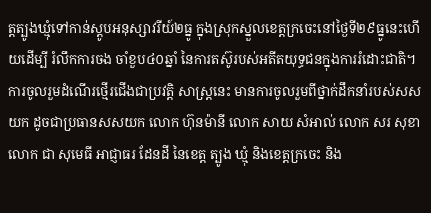ត្តត្បូងឃ្មុំទៅកាន់ស្តូបអនុស្សាវរីយ៍២ធ្នូ ក្នុងស្រុកស្នួលខេត្តក្រចេះនៅថ្ងៃទី២៩ធ្នូនេះហើយដើម្បី រំលឹកការចង ចាំខួប៤០ឆ្នាំ នៃការតស៊ូរបស់អតីតយុទ្ធជនក្នុងការរំដោះជាតិ។ ការចូលរួមដំណើរថ្មើរជើងជាប្រវត្តិ សាស្ត្រនេះ មានការចូលរួមពីថ្នាក់ដឹកនាំរបស់សសយក ដូចជាប្រធានសសយក លោក ហ៊ុនម៉ានី លោក សាយ សំអាល់ លោក សរ សុខា លោក ជា សុមេធី អាជ្ញាធរ ដែនដី នៃខេត្ត ត្បូង ឃ្មុំ និងខេត្តក្រចេះ និង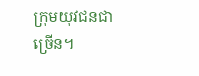ក្រុមយុវជនជាច្រើន។